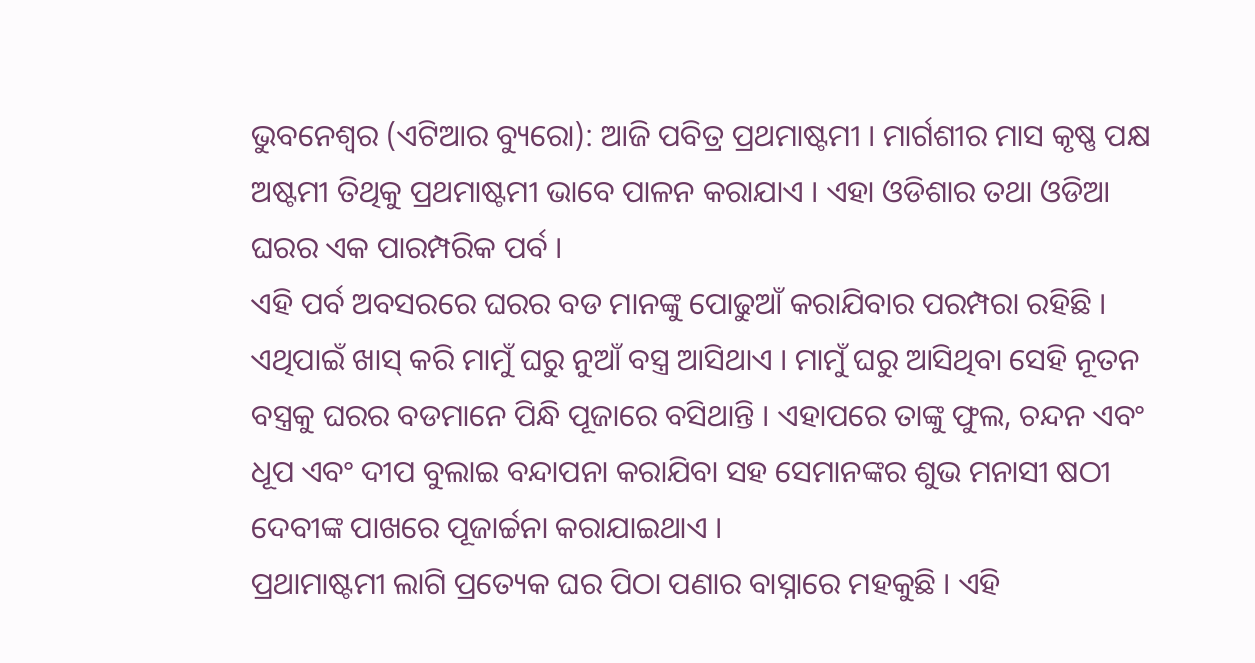ଭୁବନେଶ୍ୱର (ଏଟିଆର ବ୍ୟୁରୋ): ଆଜି ପବିତ୍ର ପ୍ରଥମାଷ୍ଟମୀ । ମାର୍ଗଶୀର ମାସ କୃଷ୍ଣ ପକ୍ଷ ଅଷ୍ଟମୀ ତିଥିକୁ ପ୍ରଥମାଷ୍ଟମୀ ଭାବେ ପାଳନ କରାଯାଏ । ଏହା ଓଡିଶାର ତଥା ଓଡିଆ ଘରର ଏକ ପାରମ୍ପରିକ ପର୍ବ ।
ଏହି ପର୍ବ ଅବସରରେ ଘରର ବଡ ମାନଙ୍କୁ ପୋଢୁଆଁ କରାଯିବାର ପରମ୍ପରା ରହିଛି । ଏଥିପାଇଁ ଖାସ୍ କରି ମାମୁଁ ଘରୁ ନୁଆଁ ବସ୍ତ୍ର ଆସିଥାଏ । ମାମୁଁ ଘରୁ ଆସିଥିବା ସେହି ନୂତନ ବସ୍ତ୍ରକୁ ଘରର ବଡମାନେ ପିନ୍ଧି ପୂଜାରେ ବସିଥାନ୍ତି । ଏହାପରେ ତାଙ୍କୁ ଫୁଲ, ଚନ୍ଦନ ଏବଂ ଧୂପ ଏବଂ ଦୀପ ବୁଲାଇ ବନ୍ଦାପନା କରାଯିବା ସହ ସେମାନଙ୍କର ଶୁଭ ମନାସୀ ଷଠୀ ଦେବୀଙ୍କ ପାଖରେ ପୂଜାର୍ଚ୍ଚନା କରାଯାଇଥାଏ ।
ପ୍ରଥାମାଷ୍ଟମୀ ଲାଗି ପ୍ରତ୍ୟେକ ଘର ପିଠା ପଣାର ବାସ୍ନାରେ ମହକୁଛି । ଏହି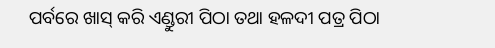ପର୍ବରେ ଖାସ୍ କରି ଏଣ୍ଡୁରୀ ପିଠା ତଥା ହଳଦୀ ପତ୍ର ପିଠା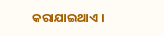କରାଯାଇଥାଏ ।